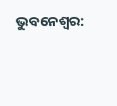ଭୁବନେଶ୍ବର: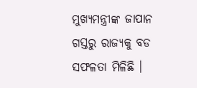ମୁଖ୍ୟମନ୍ତ୍ରୀଙ୍କ ଜାପାନ ଗସ୍ତରୁ ରାଜ୍ୟକୁ ବଡ ସଫଳତା ମିଳିଛି ।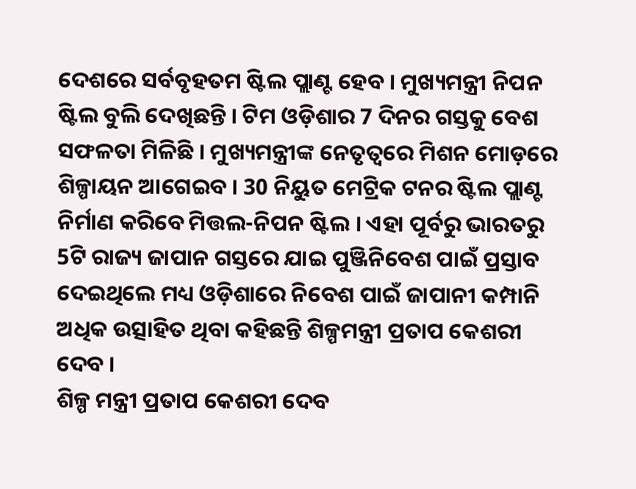ଦେଶରେ ସର୍ବବୃହତମ ଷ୍ଟିଲ ପ୍ଲାଣ୍ଟ ହେବ । ମୁଖ୍ୟମନ୍ତ୍ରୀ ନିପନ ଷ୍ଟିଲ ବୁଲି ଦେଖିଛନ୍ତି । ଟିମ ଓଡ଼ିଶାର 7 ଦିନର ଗସ୍ତକୁ ବେଶ ସଫଳତା ମିଳିଛି । ମୁଖ୍ୟମନ୍ତ୍ରୀଙ୍କ ନେତୃତ୍ବରେ ମିଶନ ମୋଡ଼ରେ ଶିଳ୍ପାୟନ ଆଗେଇବ । 30 ନିୟୁତ ମେଟ୍ରିକ ଟନର ଷ୍ଟିଲ ପ୍ଲାଣ୍ଟ ନିର୍ମାଣ କରିବେ ମିତ୍ତଲ-ନିପନ ଷ୍ଟିଲ । ଏହା ପୂର୍ବରୁ ଭାରତରୁ 5ଟି ରାଜ୍ୟ ଜାପାନ ଗସ୍ତରେ ଯାଇ ପୁଞ୍ଜିନିବେଶ ପାଇଁ ପ୍ରସ୍ତାବ ଦେଇଥିଲେ ମଧ୍ୟ ଓଡ଼ିଶାରେ ନିବେଶ ପାଇଁ ଜାପାନୀ କମ୍ପାନି ଅଧିକ ଉତ୍ସାହିତ ଥିବା କହିଛନ୍ତି ଶିଳ୍ପମନ୍ତ୍ରୀ ପ୍ରତାପ କେଶରୀ ଦେବ ।
ଶିଳ୍ପ ମନ୍ତ୍ରୀ ପ୍ରତାପ କେଶରୀ ଦେବ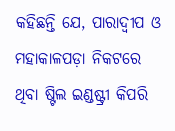କହିଛନ୍ତି ଯେ, ପାରାଦ୍ୱୀପ ଓ ମହାକାଳପଡ଼ା ନିକଟରେ ଥିବା ଷ୍ଟିଲ ଇଣ୍ଡଷ୍ଟ୍ରୀ କିପରି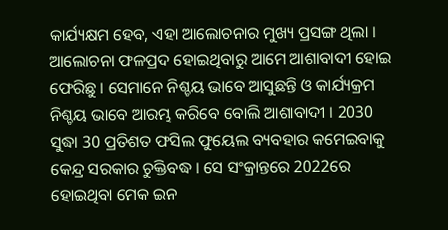କାର୍ଯ୍ୟକ୍ଷମ ହେବ, ଏହା ଆଲୋଚନାର ମୁଖ୍ୟ ପ୍ରସଙ୍ଗ ଥିଲା । ଆଲୋଚନା ଫଳପ୍ରଦ ହୋଇଥିବାରୁ ଆମେ ଆଶାବାଦୀ ହୋଇ ଫେରିଛୁ । ସେମାନେ ନିଶ୍ଚୟ ଭାବେ ଆସୁଛନ୍ତି ଓ କାର୍ଯ୍ୟକ୍ରମ ନିଶ୍ଚୟ ଭାବେ ଆରମ୍ଭ କରିବେ ବୋଲି ଆଶାବାଦୀ । 2030 ସୁଦ୍ଧା 30 ପ୍ରତିଶତ ଫସିଲ ଫୁୟେଲ ବ୍ୟବହାର କମେଇବାକୁ କେନ୍ଦ୍ର ସରକାର ଚୁକ୍ତିବଦ୍ଧ । ସେ ସଂକ୍ରାନ୍ତରେ 2022ରେ ହୋଇଥିବା ମେକ ଇନ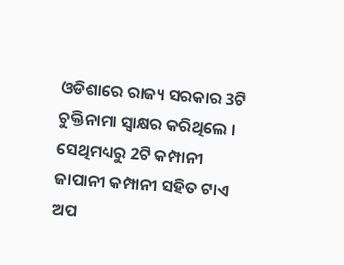ଓଡିଶାରେ ରାଜ୍ୟ ସରକାର 3ଟି ଚୁକ୍ତିନାମା ସ୍ଵାକ୍ଷର କରିଥିଲେ । ସେଥିମଧ୍ୟରୁ 2ଟି କମ୍ପାନୀ ଜାପାନୀ କମ୍ପାନୀ ସହିତ ଟାଏ ଅପ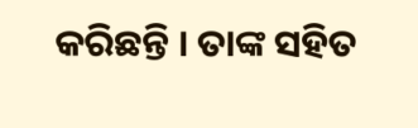କରିଛନ୍ତି । ତାଙ୍କ ସହିତ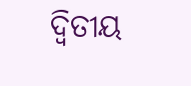ଦ୍ଵିତୀୟ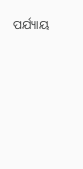ପର୍ଯ୍ୟାୟ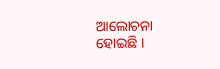ଆଲୋଚନା ହୋଇଛି ।